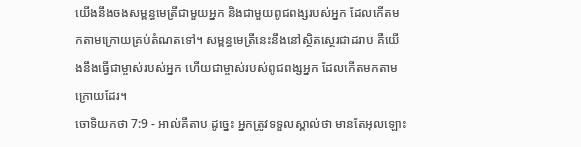យើងនឹងចងសម្ពន្ធមេត្រីជាមួយអ្នក និងជាមួយពូជពង្សរបស់អ្នក ដែលកើតមកតាមក្រោយគ្រប់តំណតទៅ។ សម្ពន្ធមេត្រីនេះនឹងនៅស្ថិតស្ថេរជាដរាប គឺយើងនឹងធ្វើជាម្ចាស់របស់អ្នក ហើយជាម្ចាស់របស់ពូជពង្សអ្នក ដែលកើតមកតាមក្រោយដែរ។
ចោទិយកថា 7:9 - អាល់គីតាប ដូច្នេះ អ្នកត្រូវទទួលស្គាល់ថា មានតែអុលឡោះ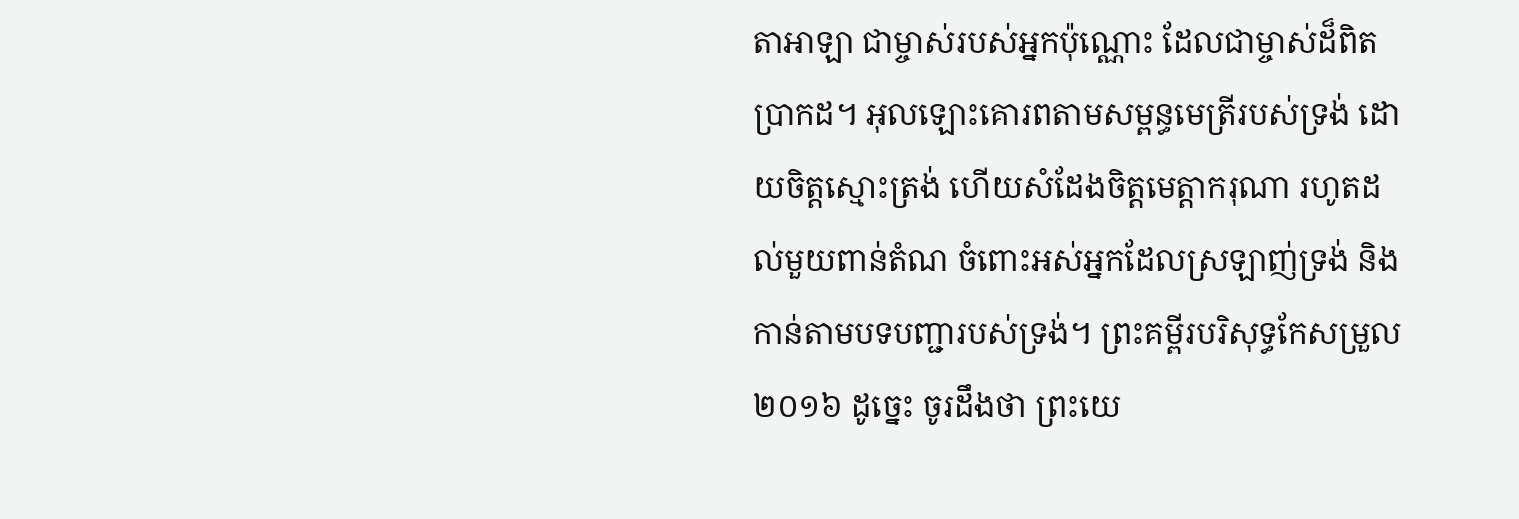តាអាឡា ជាម្ចាស់របស់អ្នកប៉ុណ្ណោះ ដែលជាម្ចាស់ដ៏ពិតប្រាកដ។ អុលឡោះគោរពតាមសម្ពន្ធមេត្រីរបស់ទ្រង់ ដោយចិត្តស្មោះត្រង់ ហើយសំដែងចិត្តមេត្តាករុណា រហូតដល់មួយពាន់តំណ ចំពោះអស់អ្នកដែលស្រឡាញ់ទ្រង់ និងកាន់តាមបទបញ្ជារបស់ទ្រង់។ ព្រះគម្ពីរបរិសុទ្ធកែសម្រួល ២០១៦ ដូច្នេះ ចូរដឹងថា ព្រះយេ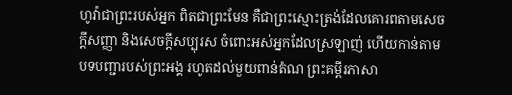ហូវ៉ាជាព្រះរបស់អ្នក ពិតជាព្រះមែន គឺជាព្រះស្មោះត្រង់ដែលគោរពតាមសេចក្ដីសញ្ញា និងសេចក្ដីសប្បុរស ចំពោះអស់អ្នកដែលស្រឡាញ់ ហើយកាន់តាមបទបញ្ជារបស់ព្រះអង្គ រហូតដល់មួយពាន់តំណ ព្រះគម្ពីរភាសា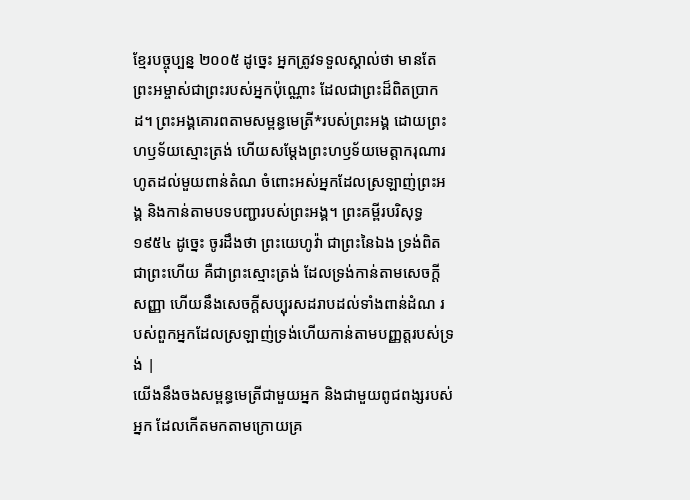ខ្មែរបច្ចុប្បន្ន ២០០៥ ដូច្នេះ អ្នកត្រូវទទួលស្គាល់ថា មានតែព្រះអម្ចាស់ជាព្រះរបស់អ្នកប៉ុណ្ណោះ ដែលជាព្រះដ៏ពិតប្រាកដ។ ព្រះអង្គគោរពតាមសម្ពន្ធមេត្រី*របស់ព្រះអង្គ ដោយព្រះហឫទ័យស្មោះត្រង់ ហើយសម្តែងព្រះហឫទ័យមេត្តាករុណារហូតដល់មួយពាន់តំណ ចំពោះអស់អ្នកដែលស្រឡាញ់ព្រះអង្គ និងកាន់តាមបទបញ្ជារបស់ព្រះអង្គ។ ព្រះគម្ពីរបរិសុទ្ធ ១៩៥៤ ដូច្នេះ ចូរដឹងថា ព្រះយេហូវ៉ា ជាព្រះនៃឯង ទ្រង់ពិតជាព្រះហើយ គឺជាព្រះស្មោះត្រង់ ដែលទ្រង់កាន់តាមសេចក្ដីសញ្ញា ហើយនឹងសេចក្ដីសប្បុរសដរាបដល់ទាំងពាន់ដំណ របស់ពួកអ្នកដែលស្រឡាញ់ទ្រង់ហើយកាន់តាមបញ្ញត្តរបស់ទ្រង់ |
យើងនឹងចងសម្ពន្ធមេត្រីជាមួយអ្នក និងជាមួយពូជពង្សរបស់អ្នក ដែលកើតមកតាមក្រោយគ្រ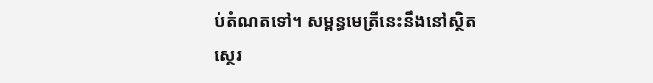ប់តំណតទៅ។ សម្ពន្ធមេត្រីនេះនឹងនៅស្ថិតស្ថេរ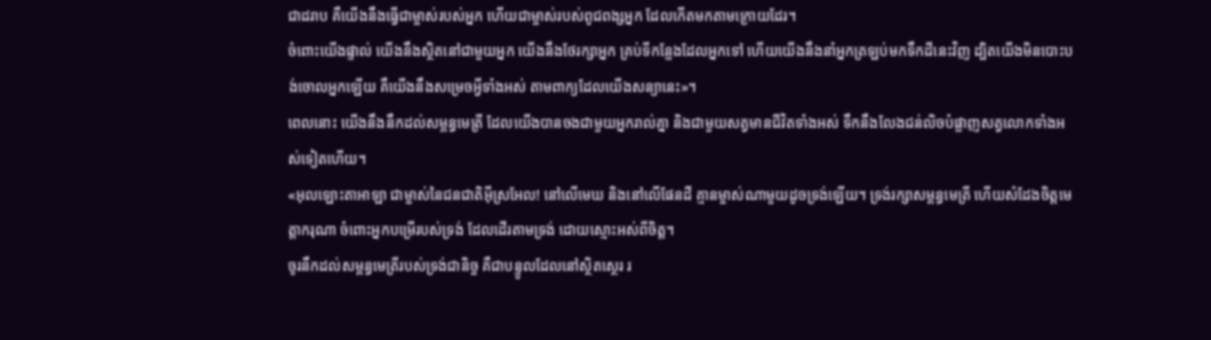ជាដរាប គឺយើងនឹងធ្វើជាម្ចាស់របស់អ្នក ហើយជាម្ចាស់របស់ពូជពង្សអ្នក ដែលកើតមកតាមក្រោយដែរ។
ចំពោះយើងផ្ទាល់ យើងនឹងស្ថិតនៅជាមួយអ្នក យើងនឹងថែរក្សាអ្នក គ្រប់ទីកន្លែងដែលអ្នកទៅ ហើយយើងនឹងនាំអ្នកត្រឡប់មកទឹកដីនេះវិញ ដ្បិតយើងមិនបោះបង់ចោលអ្នកឡើយ គឺយើងនឹងសម្រេចអ្វីទាំងអស់ តាមពាក្យដែលយើងសន្យានេះ»។
ពេលនោះ យើងនឹងនឹកដល់សម្ពន្ធមេត្រី ដែលយើងបានចងជាមួយអ្នករាល់គ្នា និងជាមួយសត្វមានជីវិតទាំងអស់ ទឹកនឹងលែងជន់លិចបំផ្លាញសត្វលោកទាំងអស់ទៀតហើយ។
«អុលឡោះតាអាឡា ជាម្ចាស់នៃជនជាតិអ៊ីស្រអែល! នៅលើមេឃ និងនៅលើផែនដី គ្មានម្ចាស់ណាមួយដូចទ្រង់ឡើយ។ ទ្រង់រក្សាសម្ពន្ធមេត្រី ហើយសំដែងចិត្តមេត្តាករុណា ចំពោះអ្នកបម្រើរបស់ទ្រង់ ដែលដើរតាមទ្រង់ ដោយស្មោះអស់ពីចិត្ត។
ចូរនឹកដល់សម្ពន្ធមេត្រីរបស់ទ្រង់ជានិច្ច គឺជាបន្ទូលដែលនៅស្ថិតស្ថេរ រ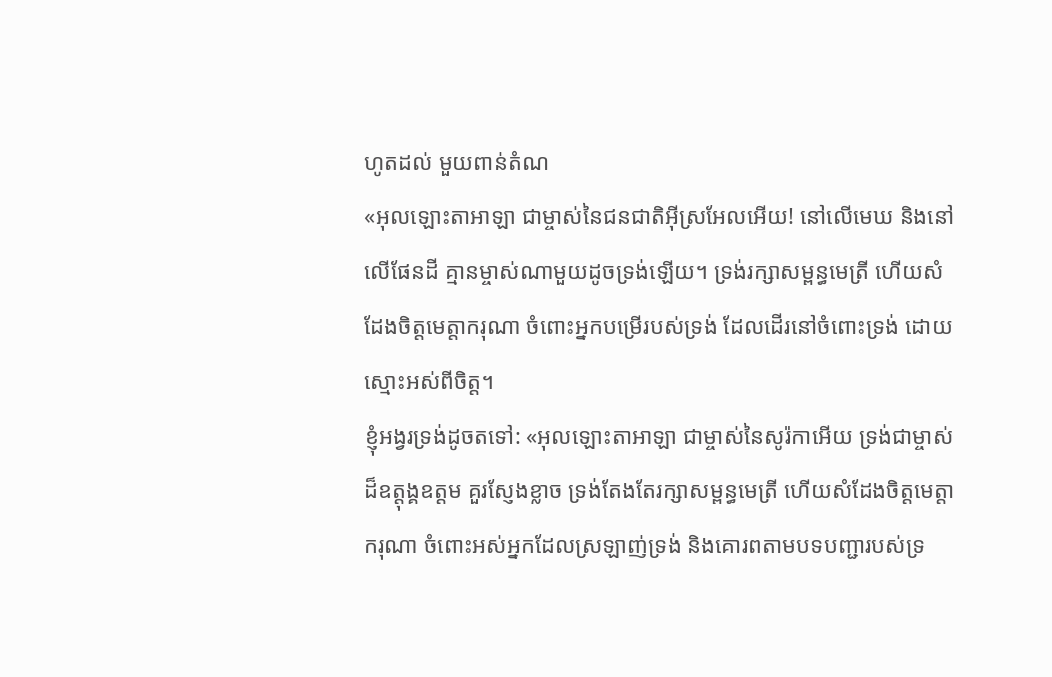ហូតដល់ មួយពាន់តំណ
«អុលឡោះតាអាឡា ជាម្ចាស់នៃជនជាតិអ៊ីស្រអែលអើយ! នៅលើមេឃ និងនៅលើផែនដី គ្មានម្ចាស់ណាមួយដូចទ្រង់ឡើយ។ ទ្រង់រក្សាសម្ពន្ធមេត្រី ហើយសំដែងចិត្តមេត្តាករុណា ចំពោះអ្នកបម្រើរបស់ទ្រង់ ដែលដើរនៅចំពោះទ្រង់ ដោយស្មោះអស់ពីចិត្ត។
ខ្ញុំអង្វរទ្រង់ដូចតទៅ: «អុលឡោះតាអាឡា ជាម្ចាស់នៃសូរ៉កាអើយ ទ្រង់ជាម្ចាស់ដ៏ឧត្ដុង្គឧត្ដម គួរស្ញែងខ្លាច ទ្រង់តែងតែរក្សាសម្ពន្ធមេត្រី ហើយសំដែងចិត្តមេត្តាករុណា ចំពោះអស់អ្នកដែលស្រឡាញ់ទ្រង់ និងគោរពតាមបទបញ្ជារបស់ទ្រ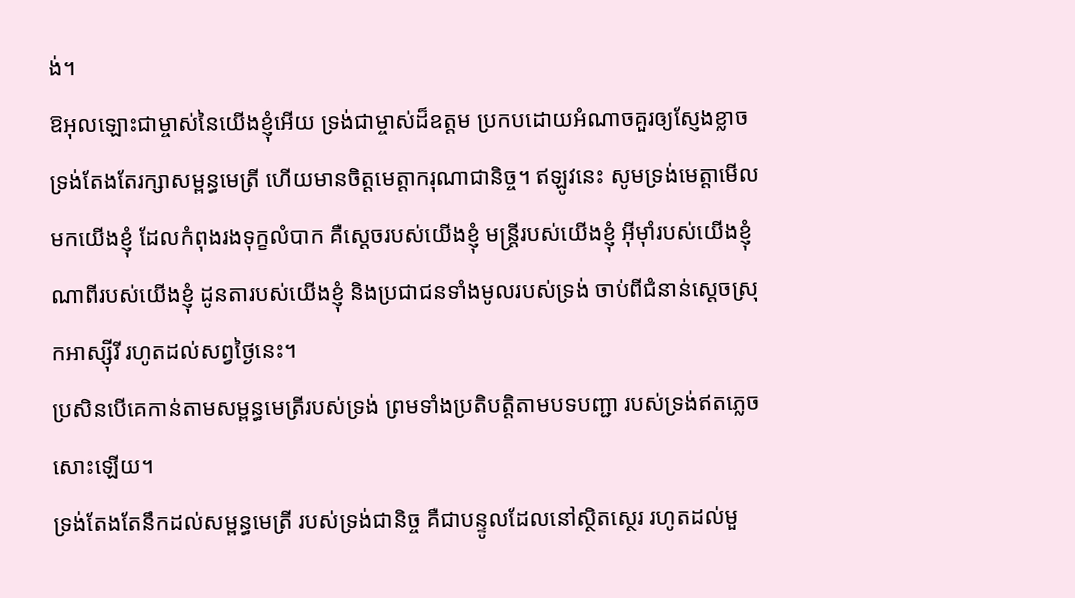ង់។
ឱអុលឡោះជាម្ចាស់នៃយើងខ្ញុំអើយ ទ្រង់ជាម្ចាស់ដ៏ឧត្ដម ប្រកបដោយអំណាចគួរឲ្យស្ញែងខ្លាច ទ្រង់តែងតែរក្សាសម្ពន្ធមេត្រី ហើយមានចិត្តមេត្តាករុណាជានិច្ច។ ឥឡូវនេះ សូមទ្រង់មេត្តាមើលមកយើងខ្ញុំ ដែលកំពុងរងទុក្ខលំបាក គឺស្ដេចរបស់យើងខ្ញុំ មន្ត្រីរបស់យើងខ្ញុំ អ៊ីមុាំរបស់យើងខ្ញុំ ណាពីរបស់យើងខ្ញុំ ដូនតារបស់យើងខ្ញុំ និងប្រជាជនទាំងមូលរបស់ទ្រង់ ចាប់ពីជំនាន់ស្ដេចស្រុកអាស្ស៊ីរី រហូតដល់សព្វថ្ងៃនេះ។
ប្រសិនបើគេកាន់តាមសម្ពន្ធមេត្រីរបស់ទ្រង់ ព្រមទាំងប្រតិបត្តិតាមបទបញ្ជា របស់ទ្រង់ឥតភ្លេចសោះឡើយ។
ទ្រង់តែងតែនឹកដល់សម្ពន្ធមេត្រី របស់ទ្រង់ជានិច្ច គឺជាបន្ទូលដែលនៅស្ថិតស្ថេរ រហូតដល់មួ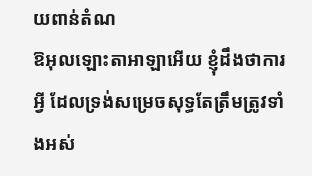យពាន់តំណ
ឱអុលឡោះតាអាឡាអើយ ខ្ញុំដឹងថាការអ្វី ដែលទ្រង់សម្រេចសុទ្ធតែត្រឹមត្រូវទាំងអស់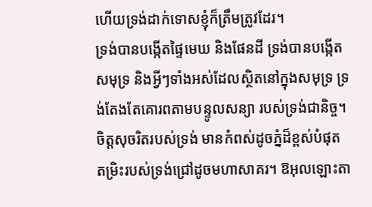ហើយទ្រង់ដាក់ទោសខ្ញុំក៏ត្រឹមត្រូវដែរ។
ទ្រង់បានបង្កើតផ្ទៃមេឃ និងផែនដី ទ្រង់បានបង្កើតសមុទ្រ និងអ្វីៗទាំងអស់ដែលស្ថិតនៅក្នុងសមុទ្រ ទ្រង់តែងតែគោរពតាមបន្ទូលសន្យា របស់ទ្រង់ជានិច្ច។
ចិត្តសុចរិតរបស់ទ្រង់ មានកំពស់ដូចភ្នំដ៏ខ្ពស់បំផុត តម្រិះរបស់ទ្រង់ជ្រៅដូចមហាសាគរ។ ឱអុលឡោះតា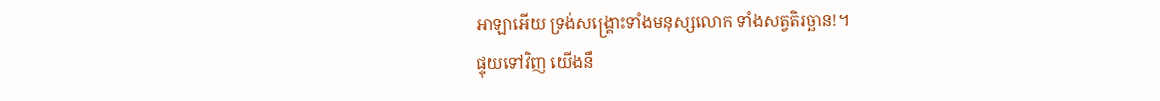អាឡាអើយ ទ្រង់សង្គ្រោះទាំងមនុស្សលោក ទាំងសត្វតិរច្ឆាន!។
ផ្ទុយទៅវិញ យើងនឹ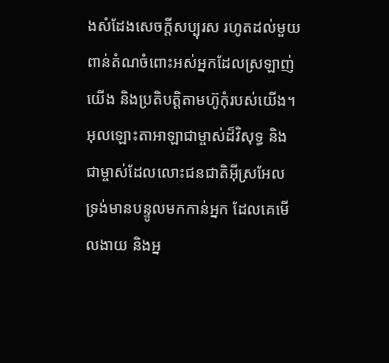ងសំដែងសេចក្តីសប្បុរស រហូតដល់មួយពាន់តំណចំពោះអស់អ្នកដែលស្រឡាញ់យើង និងប្រតិបត្តិតាមហ៊ូកុំរបស់យើង។
អុលឡោះតាអាឡាជាម្ចាស់ដ៏វិសុទ្ធ និងជាម្ចាស់ដែលលោះជនជាតិអ៊ីស្រអែល ទ្រង់មានបន្ទូលមកកាន់អ្នក ដែលគេមើលងាយ និងអ្ន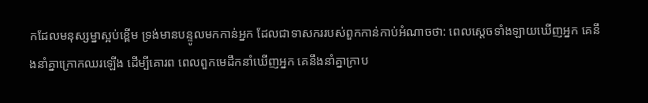កដែលមនុស្សម្នាស្អប់ខ្ពើម ទ្រង់មានបន្ទូលមកកាន់អ្នក ដែលជាទាសកររបស់ពួកកាន់កាប់អំណាចថា: ពេលស្ដេចទាំងឡាយឃើញអ្នក គេនឹងនាំគ្នាក្រោកឈរឡើង ដើម្បីគោរព ពេលពួកមេដឹកនាំឃើញអ្នក គេនឹងនាំគ្នាក្រាប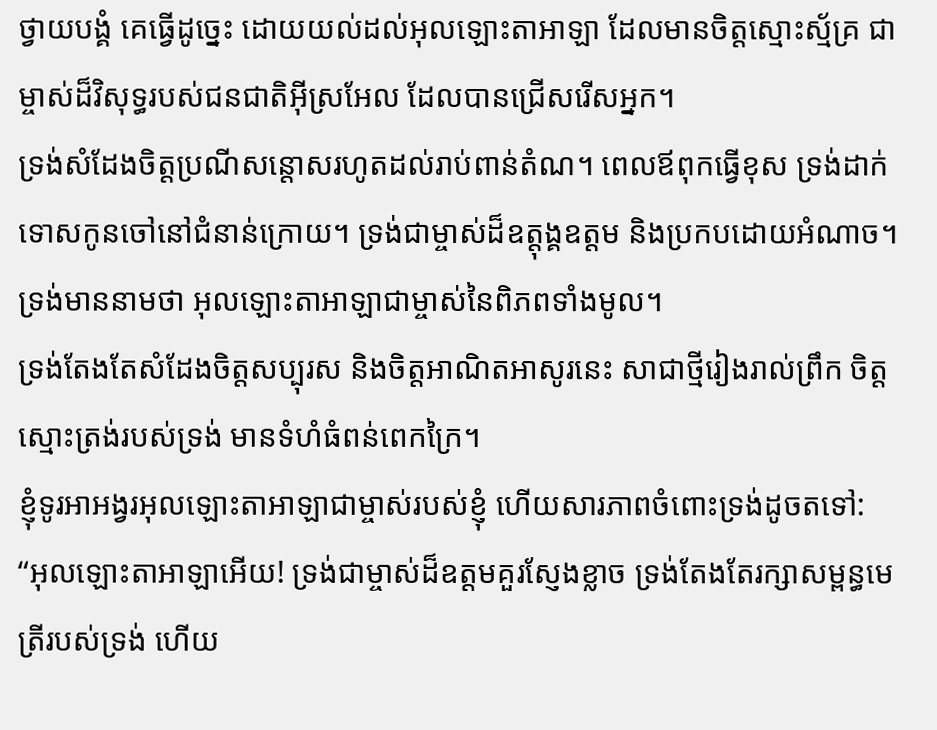ថ្វាយបង្គំ គេធ្វើដូច្នេះ ដោយយល់ដល់អុលឡោះតាអាឡា ដែលមានចិត្តស្មោះស្ម័គ្រ ជាម្ចាស់ដ៏វិសុទ្ធរបស់ជនជាតិអ៊ីស្រអែល ដែលបានជ្រើសរើសអ្នក។
ទ្រង់សំដែងចិត្តប្រណីសន្ដោសរហូតដល់រាប់ពាន់តំណ។ ពេលឪពុកធ្វើខុស ទ្រង់ដាក់ទោសកូនចៅនៅជំនាន់ក្រោយ។ ទ្រង់ជាម្ចាស់ដ៏ឧត្ដុង្គឧត្ដម និងប្រកបដោយអំណាច។ ទ្រង់មាននាមថា អុលឡោះតាអាឡាជាម្ចាស់នៃពិភពទាំងមូល។
ទ្រង់តែងតែសំដែងចិត្តសប្បុរស និងចិត្តអាណិតអាសូរនេះ សាជាថ្មីរៀងរាល់ព្រឹក ចិត្តស្មោះត្រង់របស់ទ្រង់ មានទំហំធំពន់ពេកក្រៃ។
ខ្ញុំទូរអាអង្វរអុលឡោះតាអាឡាជាម្ចាស់របស់ខ្ញុំ ហើយសារភាពចំពោះទ្រង់ដូចតទៅ: “អុលឡោះតាអាឡាអើយ! ទ្រង់ជាម្ចាស់ដ៏ឧត្ដមគួរស្ញែងខ្លាច ទ្រង់តែងតែរក្សាសម្ពន្ធមេត្រីរបស់ទ្រង់ ហើយ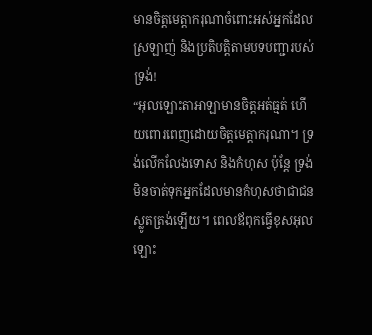មានចិត្តមេត្តាករុណាចំពោះអស់អ្នកដែលស្រឡាញ់ និងប្រតិបត្តិតាមបទបញ្ជារបស់ទ្រង់!
“អុលឡោះតាអាឡាមានចិត្តអត់ធ្មត់ ហើយពោរពេញដោយចិត្តមេត្តាករុណា។ ទ្រង់លើកលែងទោស និងកំហុស ប៉ុន្តែ ទ្រង់មិនចាត់ទុកអ្នកដែលមានកំហុសថាជាជនស្លូតត្រង់ឡើយ។ ពេលឪពុកធ្វើខុសអុលឡោះ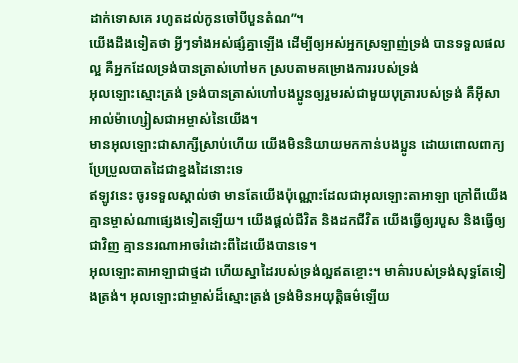ដាក់ទោសគេ រហូតដល់កូនចៅបីបួនតំណ”។
យើងដឹងទៀតថា អ្វីៗទាំងអស់ផ្សំគ្នាឡើង ដើម្បីឲ្យអស់អ្នកស្រឡាញ់ទ្រង់ បានទទួលផលល្អ គឺអ្នកដែលទ្រង់បានត្រាស់ហៅមក ស្របតាមគម្រោងការរបស់ទ្រង់
អុលឡោះស្មោះត្រង់ ទ្រង់បានត្រាស់ហៅបងប្អូនឲ្យរួមរស់ជាមួយបុត្រារបស់ទ្រង់ គឺអ៊ីសាអាល់ម៉ាហ្សៀសជាអម្ចាស់នៃយើង។
មានអុលឡោះជាសាក្សីស្រាប់ហើយ យើងមិននិយាយមកកាន់បងប្អូន ដោយពោលពាក្យប្រែប្រួលបាតដៃជាខ្នងដៃនោះទេ
ឥឡូវនេះ ចូរទទួលស្គាល់ថា មានតែយើងប៉ុណ្ណោះដែលជាអុលឡោះតាអាឡា ក្រៅពីយើង គ្មានម្ចាស់ណាផ្សេងទៀតឡើយ។ យើងផ្តល់ជីវិត និងដកជីវិត យើងធ្វើឲ្យរបួស និងធ្វើឲ្យជាវិញ គ្មាននរណាអាចរំដោះពីដៃយើងបានទេ។
អុលឡោះតាអាឡាជាថ្មដា ហើយស្នាដៃរបស់ទ្រង់ល្អឥតខ្ចោះ។ មាគ៌ារបស់ទ្រង់សុទ្ធតែទៀងត្រង់។ អុលឡោះជាម្ចាស់ដ៏ស្មោះត្រង់ ទ្រង់មិនអយុត្តិធម៌ឡើយ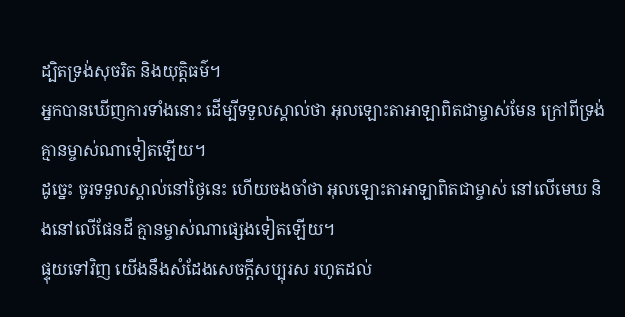ដ្បិតទ្រង់សុចរិត និងយុត្តិធម៌។
អ្នកបានឃើញការទាំងនោះ ដើម្បីទទួលស្គាល់ថា អុលឡោះតាអាឡាពិតជាម្ចាស់មែន ក្រៅពីទ្រង់គ្មានម្ចាស់ណាទៀតឡើយ។
ដូច្នេះ ចូរទទួលស្គាល់នៅថ្ងៃនេះ ហើយចងចាំថា អុលឡោះតាអាឡាពិតជាម្ចាស់ នៅលើមេឃ និងនៅលើផែនដី គ្មានម្ចាស់ណាផ្សេងទៀតឡើយ។
ផ្ទុយទៅវិញ យើងនឹងសំដែងសេចក្តីសប្បុរស រហូតដល់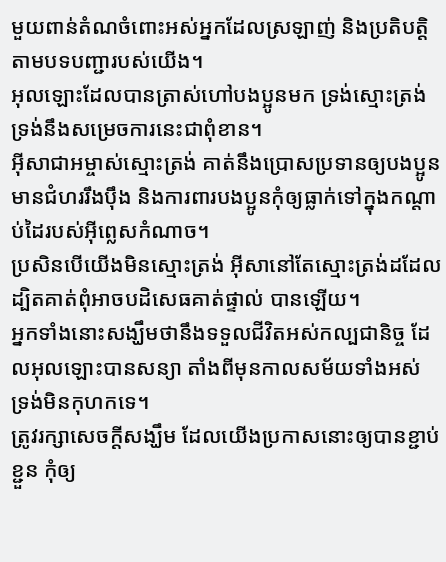មួយពាន់តំណចំពោះអស់អ្នកដែលស្រឡាញ់ និងប្រតិបត្តិតាមបទបញ្ជារបស់យើង។
អុលឡោះដែលបានត្រាស់ហៅបងប្អូនមក ទ្រង់ស្មោះត្រង់ ទ្រង់នឹងសម្រេចការនេះជាពុំខាន។
អ៊ីសាជាអម្ចាស់ស្មោះត្រង់ គាត់នឹងប្រោសប្រទានឲ្យបងប្អូនមានជំហររឹងប៉ឹង និងការពារបងប្អូនកុំឲ្យធ្លាក់ទៅក្នុងកណ្ដាប់ដៃរបស់អ៊ីព្លេសកំណាច។
ប្រសិនបើយើងមិនស្មោះត្រង់ អ៊ីសានៅតែស្មោះត្រង់ដដែល ដ្បិតគាត់ពុំអាចបដិសេធគាត់ផ្ទាល់ បានឡើយ។
អ្នកទាំងនោះសង្ឃឹមថានឹងទទួលជីវិតអស់កល្បជានិច្ច ដែលអុលឡោះបានសន្យា តាំងពីមុនកាលសម័យទាំងអស់ ទ្រង់មិនកុហកទេ។
ត្រូវរក្សាសេចក្ដីសង្ឃឹម ដែលយើងប្រកាសនោះឲ្យបានខ្ជាប់ខ្ជួន កុំឲ្យ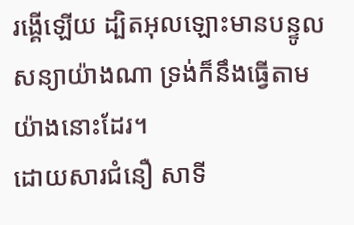រង្គើឡើយ ដ្បិតអុលឡោះមានបន្ទូលសន្យាយ៉ាងណា ទ្រង់ក៏នឹងធ្វើតាមយ៉ាងនោះដែរ។
ដោយសារជំនឿ សាទី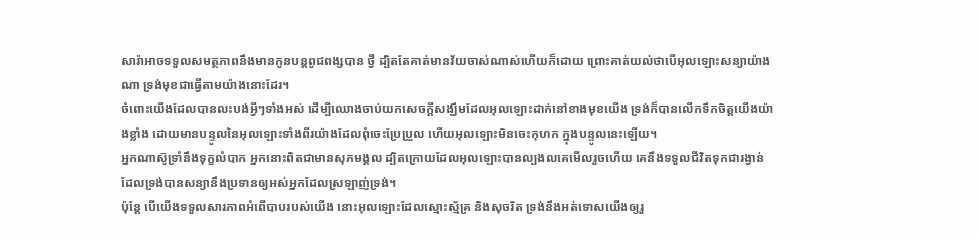សារ៉ាអាចទទួលសមត្ថភាពនឹងមានកូនបន្ដពូជពង្សបាន ថ្វី ដ្បិតតែគាត់មានវ័យចាស់ណាស់ហើយក៏ដោយ ព្រោះគាត់យល់ថាបើអុលឡោះសន្យាយ៉ាងណា ទ្រង់មុខជាធ្វើតាមយ៉ាងនោះដែរ។
ចំពោះយើងដែលបានលះបង់អ្វីៗទាំងអស់ ដើម្បីឈោងចាប់យកសេចក្ដីសង្ឃឹមដែលអុលឡោះដាក់នៅខាងមុខយើង ទ្រង់ក៏បានលើកទឹកចិត្ដយើងយ៉ាងខ្លាំង ដោយមានបន្ទូលនៃអុលឡោះទាំងពីរយ៉ាងដែលពុំចេះប្រែប្រួល ហើយអុលឡោះមិនចេះកុហក ក្នុងបន្ទូលនេះឡើយ។
អ្នកណាស៊ូទ្រាំនឹងទុក្ខលំបាក អ្នកនោះពិតជាមានសុភមង្គល ដ្បិតក្រោយដែលអុលឡោះបានល្បងលគេមើលរួចហើយ គេនឹងទទួលជីវិតទុកជារង្វាន់ ដែលទ្រង់បានសន្យានឹងប្រទានឲ្យអស់អ្នកដែលស្រឡាញ់ទ្រង់។
ប៉ុន្ដែ បើយើងទទួលសារភាពអំពើបាបរបស់យើង នោះអុលឡោះដែលស្មោះស្ម័គ្រ និងសុចរិត ទ្រង់នឹងអត់ទោសយើងឲ្យរួ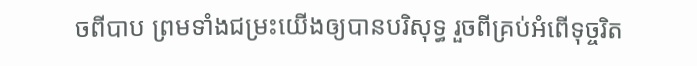ចពីបាប ព្រមទាំងជម្រះយើងឲ្យបានបរិសុទ្ធ រួចពីគ្រប់អំពើទុច្ចរិត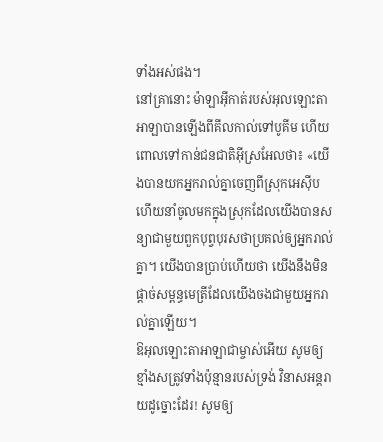ទាំងអស់ផង។
នៅគ្រានោះ ម៉ាឡាអ៊ីកាត់របស់អុលឡោះតាអាឡាបានឡើងពីគីលកាល់ទៅបូគីម ហើយពោលទៅកាន់ជនជាតិអ៊ីស្រអែលថា៖ «យើងបានយកអ្នករាល់គ្នាចេញពីស្រុកអេស៊ីប ហើយនាំចូលមកក្នុងស្រុកដែលយើងបានសន្យាជាមួយពួកបុព្វបុរសថាប្រគល់ឲ្យអ្នករាល់គ្នា។ យើងបានប្រាប់ហើយថា យើងនឹងមិនផ្តាច់សម្ពន្ធមេត្រីដែលយើងចងជាមួយអ្នករាល់គ្នាឡើយ។
ឱអុលឡោះតាអាឡាជាម្ចាស់អើយ សូមឲ្យខ្មាំងសត្រូវទាំងប៉ុន្មានរបស់ទ្រង់ វិនាសអន្តរាយដូច្នោះដែរ! សូមឲ្យ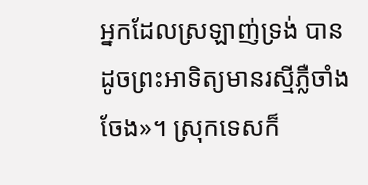អ្នកដែលស្រឡាញ់ទ្រង់ បានដូចព្រះអាទិត្យមានរស្មីភ្លឺចាំងចែង»។ ស្រុកទេសក៏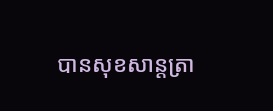បានសុខសាន្តត្រា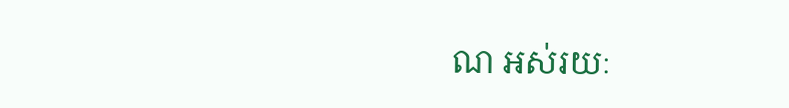ណ អស់រយៈ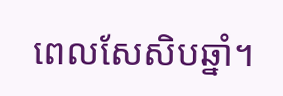ពេលសែសិបឆ្នាំ។